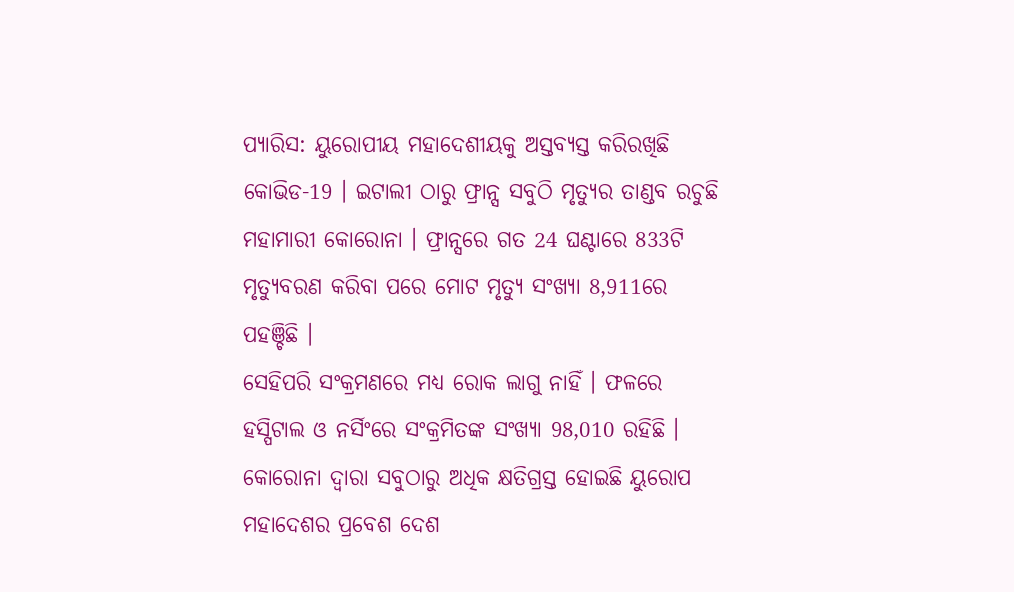ପ୍ୟାରିସ: ୟୁରୋପୀୟ ମହାଦେଶୀୟକୁ ଅସ୍ତବ୍ୟସ୍ତ କରିରଖିଛି କୋଭିଡ-19 । ଇଟାଲୀ ଠାରୁ ଫ୍ରାନ୍ସ ସବୁଠି ମୃତ୍ୟୁର ତାଣ୍ଡବ ରଚୁଛି ମହାମାରୀ କୋରୋନା । ଫ୍ରାନ୍ସରେ ଗତ 24 ଘଣ୍ଟାରେ 833ଟି ମୃତ୍ୟୁବରଣ କରିବା ପରେ ମୋଟ ମୃତ୍ୟୁ ସଂଖ୍ୟା 8,911ରେ ପହଞ୍ଚିଛି ।
ସେହିପରି ସଂକ୍ରମଣରେ ମଧ୍ୟ ରୋକ ଲାଗୁ ନାହିଁ । ଫଳରେ ହସ୍ପିଟାଲ ଓ ନର୍ସିଂରେ ସଂକ୍ରମିତଙ୍କ ସଂଖ୍ୟା 98,010 ରହିଛି । କୋରୋନା ଦ୍ବାରା ସବୁଠାରୁ ଅଧିକ କ୍ଷତିଗ୍ରସ୍ତ ହୋଇଛି ୟୁରୋପ ମହାଦେଶର ପ୍ରବେଶ ଦେଶ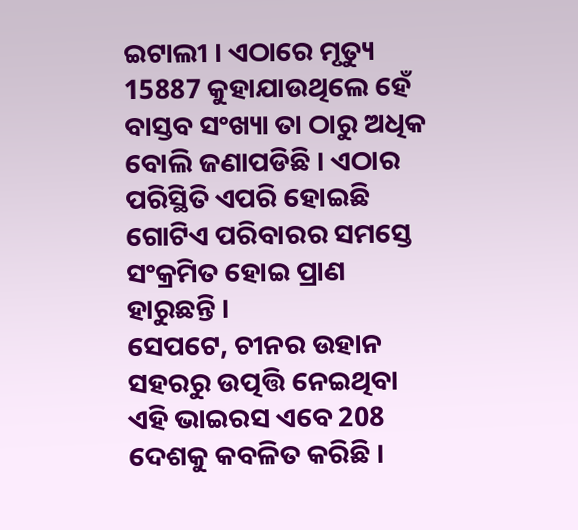ଇଟାଲୀ । ଏଠାରେ ମୃତ୍ୟୁ 15887 କୁହାଯାଉଥିଲେ ହେଁ ବାସ୍ତବ ସଂଖ୍ୟା ତା ଠାରୁ ଅଧିକ ବୋଲି ଜଣାପଡିଛି । ଏଠାର ପରିସ୍ଥିତି ଏପରି ହୋଇଛି ଗୋଟିଏ ପରିବାରର ସମସ୍ତେ ସଂକ୍ରମିତ ହୋଇ ପ୍ରାଣ ହାରୁଛନ୍ତି ।
ସେପଟେ, ଚୀନର ଉହାନ ସହରରୁ ଉତ୍ପତ୍ତି ନେଇଥିବା ଏହି ଭାଇରସ ଏବେ 208 ଦେଶକୁ କବଳିତ କରିଛି ।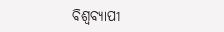ବିଶ୍ବବ୍ୟାପୀ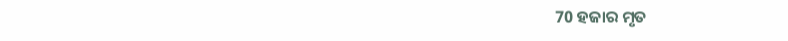70 ହଜାର ମୃତ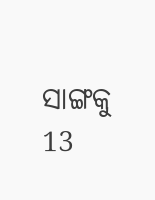ସାଙ୍ଗକୁ 13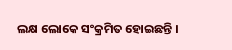ଲକ୍ଷ ଲୋକେ ସଂକ୍ରମିତ ହୋଇଛନ୍ତି ।